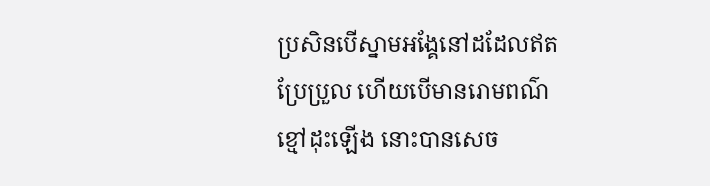ប្រសិនបើស្នាមអង្គែនៅដដែលឥតប្រែប្រួល ហើយបើមានរោមពណ៌ខ្មៅដុះឡើង នោះបានសេច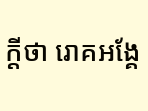ក្តីថា រោគអង្គែ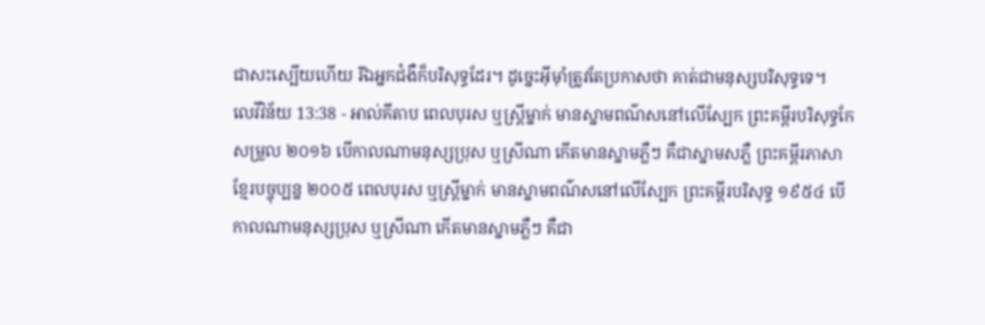ជាសះស្បើយហើយ រីឯអ្នកជំងឺក៏បរិសុទ្ធដែរ។ ដូច្នេះអ៊ីមុាំត្រូវតែប្រកាសថា គាត់ជាមនុស្សបរិសុទ្ធទេ។
លេវីវិន័យ 13:38 - អាល់គីតាប ពេលបុរស ឬស្ត្រីម្នាក់ មានស្នាមពណ៌សនៅលើស្បែក ព្រះគម្ពីរបរិសុទ្ធកែសម្រួល ២០១៦ បើកាលណាមនុស្សប្រុស ឬស្រីណា កើតមានស្នាមភ្លឺៗ គឺជាស្នាមសភ្លឺ ព្រះគម្ពីរភាសាខ្មែរបច្ចុប្បន្ន ២០០៥ ពេលបុរស ឬស្ត្រីម្នាក់ មានស្នាមពណ៌សនៅលើស្បែក ព្រះគម្ពីរបរិសុទ្ធ ១៩៥៤ បើកាលណាមនុស្សប្រុស ឬស្រីណា កើតមានស្នាមភ្លឺៗ គឺជា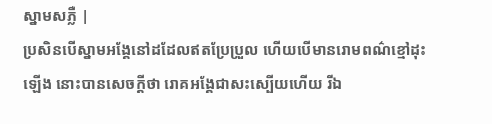ស្នាមសភ្លឺ |
ប្រសិនបើស្នាមអង្គែនៅដដែលឥតប្រែប្រួល ហើយបើមានរោមពណ៌ខ្មៅដុះឡើង នោះបានសេចក្តីថា រោគអង្គែជាសះស្បើយហើយ រីឯ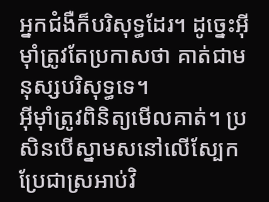អ្នកជំងឺក៏បរិសុទ្ធដែរ។ ដូច្នេះអ៊ីមុាំត្រូវតែប្រកាសថា គាត់ជាមនុស្សបរិសុទ្ធទេ។
អ៊ីមុាំត្រូវពិនិត្យមើលគាត់។ ប្រសិនបើស្នាមសនៅលើស្បែក ប្រែជាស្រអាប់វិ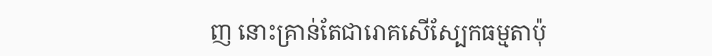ញ នោះគ្រាន់តែជារោគសើស្បែកធម្មតាប៉ុ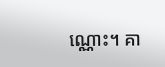ណ្ណោះ។ គា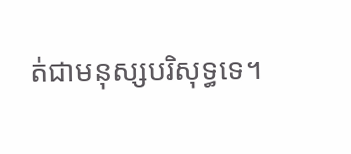ត់ជាមនុស្សបរិសុទ្ធទេ។